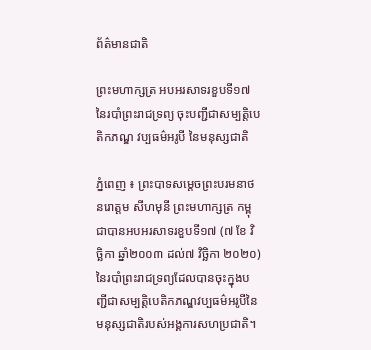ព័ត៌មានជាតិ

ព្រះមហាក្សត្រ អបអរសាទរខួបទី១៧ នៃរបាំព្រះរាជទ្រព្យ ចុះបញ្ជីជាសម្បត្តិបេតិកភណ្ឌ វប្បធម៌អរូបី នៃមនុស្សជាតិ

ភ្នំពេញ ៖ ព្រះបាទសម្តេចព្រះបរមនាថ នរោត្តម សីហមុនី ព្រះមហាក្សត្រ កម្ពុជាបានអបអរសាទរខួបទី១៧ (៧ ខែ វិច្ឆិកា ឆ្នាំ២០០៣ ដល់៧ វិច្ឆិកា ២០២០)នៃរបាំព្រះរាជទ្រព្យដែលបានចុះក្នុងបញ្ជីជាសម្បត្តិបេតិកភណ្ឌវប្បធម៌អរូបីនៃមនុស្សជាតិរបស់អង្គការសហប្រជាតិ។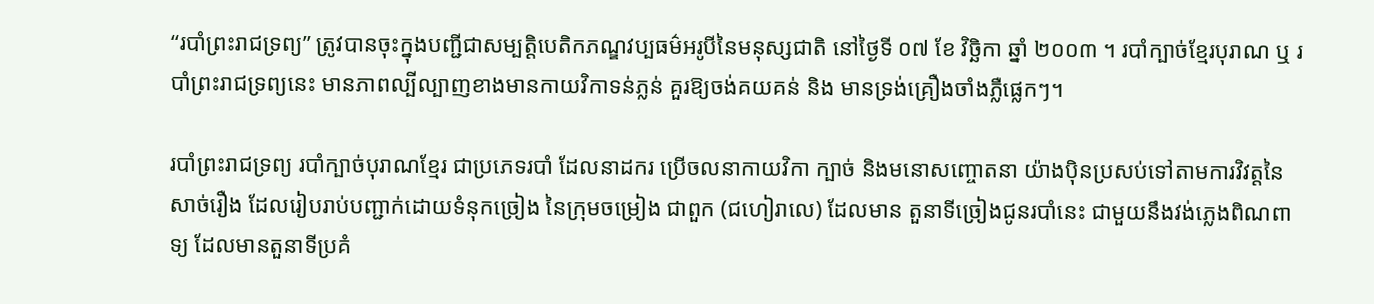“របាំព្រះរាជទ្រព្យ” ត្រូវបានចុះក្នុងបញ្ជីជាសម្បត្តិបេតិកភណ្ឌវប្បធម៌អរូបីនៃមនុស្សជាតិ នៅថ្ងៃទី ០៧ ខែ វិច្ឆិកា ឆ្នាំ ២០០៣ ។ របាំក្បាច់ខ្មែរបុរាណ ឬ របាំព្រះរាជទ្រព្យនេះ មានភាពល្បីល្បាញខាងមានកាយវិកាទន់ភ្លន់ គួរឱ្យចង់គយគន់ និង មានទ្រង់គ្រឿងចាំងភ្លឺផ្លេកៗ។

របាំព្រះរាជទ្រព្យ របាំក្បាច់បុរាណខ្មែរ ជាប្រភេទរបាំ ដែលនាដករ ប្រើចលនាកាយវិកា ក្បាច់ និងមនោសញ្ចោតនា យ៉ាងប៉ិនប្រសប់ទៅតាមការវិវត្តនៃសាច់រឿង ដែលរៀបរាប់បញ្ជាក់ដោយទំនុកច្រៀង នៃក្រុមចម្រៀង ជាពួក (ជហៀរាលេ) ដែលមាន តួនាទីច្រៀងជូនរបាំនេះ ជាមួយនឹងវង់ភ្លេងពិណពាទ្យ ដែលមានតួនាទីប្រគំ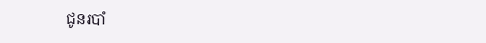ជូនរបាំ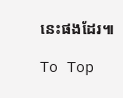នេះផងដែរ៕

To Top